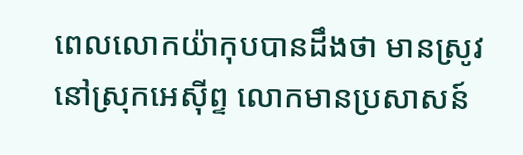ពេលលោកយ៉ាកុបបានដឹងថា មានស្រូវនៅស្រុកអេស៊ីព្ទ លោកមានប្រសាសន៍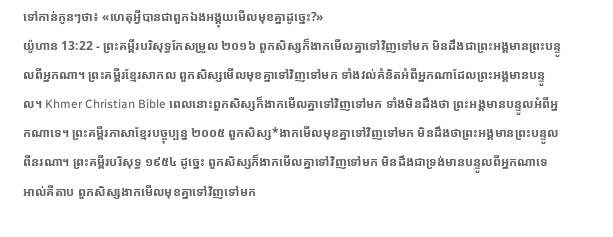ទៅកាន់កូនៗថា៖ «ហេតុអ្វីបានជាពួកឯងអង្គុយមើលមុខគ្នាដូច្នេះ?»
យ៉ូហាន 13:22 - ព្រះគម្ពីរបរិសុទ្ធកែសម្រួល ២០១៦ ពួកសិស្សក៏ងាកមើលគ្នាទៅវិញទៅមក មិនដឹងជាព្រះអង្គមានព្រះបន្ទូលពីអ្នកណា។ ព្រះគម្ពីរខ្មែរសាកល ពួកសិស្សមើលមុខគ្នាទៅវិញទៅមក ទាំងវល់គំនិតអំពីអ្នកណាដែលព្រះអង្គមានបន្ទូល។ Khmer Christian Bible ពេលនោះពួកសិស្សក៏ងាកមើលគ្នាទៅវិញទៅមក ទាំងមិនដឹងថា ព្រះអង្គមានបន្ទូលអំពីអ្នកណាទេ។ ព្រះគម្ពីរភាសាខ្មែរបច្ចុប្បន្ន ២០០៥ ពួកសិស្ស*ងាកមើលមុខគ្នាទៅវិញទៅមក មិនដឹងថាព្រះអង្គមានព្រះបន្ទូលពីនរណា។ ព្រះគម្ពីរបរិសុទ្ធ ១៩៥៤ ដូច្នេះ ពួកសិស្សក៏ងាកមើលគ្នាទៅវិញទៅមក មិនដឹងជាទ្រង់មានបន្ទូលពីអ្នកណាទេ អាល់គីតាប ពួកសិស្សងាកមើលមុខគ្នាទៅវិញទៅមក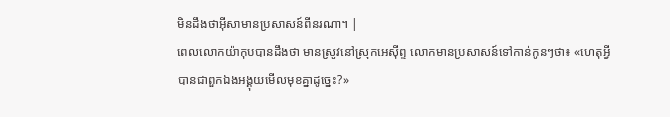មិនដឹងថាអ៊ីសាមានប្រសាសន៍ពីនរណា។ |
ពេលលោកយ៉ាកុបបានដឹងថា មានស្រូវនៅស្រុកអេស៊ីព្ទ លោកមានប្រសាសន៍ទៅកាន់កូនៗថា៖ «ហេតុអ្វីបានជាពួកឯងអង្គុយមើលមុខគ្នាដូច្នេះ?»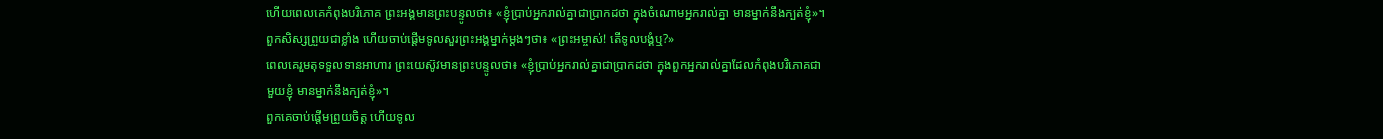ហើយពេលគេកំពុងបរិភោគ ព្រះអង្គមានព្រះបន្ទូលថា៖ «ខ្ញុំប្រាប់អ្នករាល់គ្នាជាប្រាកដថា ក្នុងចំណោមអ្នករាល់គ្នា មានម្នាក់នឹងក្បត់ខ្ញុំ»។
ពួកសិស្សព្រួយជាខ្លាំង ហើយចាប់ផ្ដើមទូលសួរព្រះអង្គម្នាក់ម្ដងៗថា៖ «ព្រះអម្ចាស់! តើទូលបង្គំឬ?»
ពេលគេរួមតុទទួលទានអាហារ ព្រះយេស៊ូវមានព្រះបន្ទូលថា៖ «ខ្ញុំប្រាប់អ្នករាល់គ្នាជាប្រាកដថា ក្នុងពួកអ្នករាល់គ្នាដែលកំពុងបរិភោគជាមួយខ្ញុំ មានម្នាក់នឹងក្បត់ខ្ញុំ»។
ពួកគេចាប់ផ្ដើមព្រួយចិត្ត ហើយទូល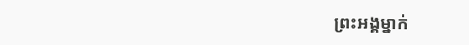ព្រះអង្គម្នាក់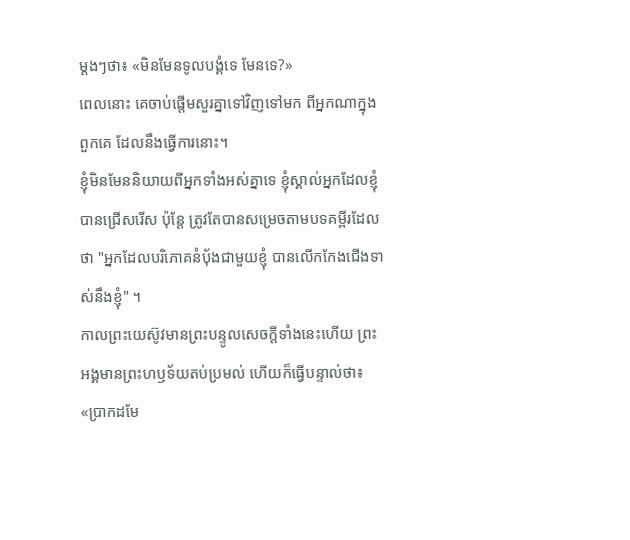ម្តងៗថា៖ «មិនមែនទូលបង្គំទេ មែនទេ?»
ពេលនោះ គេចាប់ផ្តើមសួរគ្នាទៅវិញទៅមក ពីអ្នកណាក្នុងពួកគេ ដែលនឹងធ្វើការនោះ។
ខ្ញុំមិនមែននិយាយពីអ្នកទាំងអស់គ្នាទេ ខ្ញុំស្គាល់អ្នកដែលខ្ញុំបានជ្រើសរើស ប៉ុន្តែ ត្រូវតែបានសម្រេចតាមបទគម្ពីរដែលថា "អ្នកដែលបរិភោគនំបុ័ងជាមួយខ្ញុំ បានលើកកែងជើងទាស់នឹងខ្ញុំ" ។
កាលព្រះយេស៊ូវមានព្រះបន្ទូលសេចក្ដីទាំងនេះហើយ ព្រះអង្គមានព្រះហឫទ័យតប់ប្រមល់ ហើយក៏ធ្វើបន្ទាល់ថា៖ «ប្រាកដមែ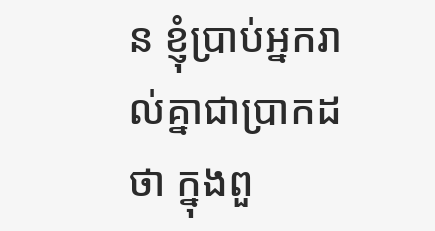ន ខ្ញុំប្រាប់អ្នករាល់គ្នាជាប្រាកដថា ក្នុងពួ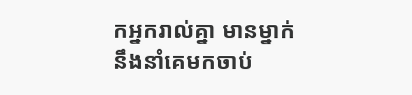កអ្នករាល់គ្នា មានម្នាក់នឹងនាំគេមកចាប់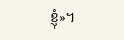ខ្ញុំ»។